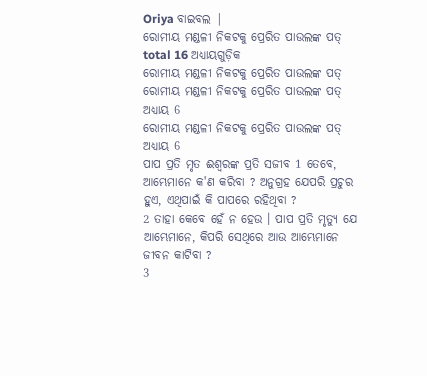Oriya ବାଇବଲ |
ରୋମୀୟ ମଣ୍ଡଳୀ ନିକଟକୁ ପ୍ରେରିତ ପାଉଲଙ୍କ ପତ୍ total 16 ଅଧ୍ୟାୟଗୁଡ଼ିକ
ରୋମୀୟ ମଣ୍ଡଳୀ ନିକଟକୁ ପ୍ରେରିତ ପାଉଲଙ୍କ ପତ୍
ରୋମୀୟ ମଣ୍ଡଳୀ ନିକଟକୁ ପ୍ରେରିତ ପାଉଲଙ୍କ ପତ୍ ଅଧ୍ୟାୟ 6
ରୋମୀୟ ମଣ୍ଡଳୀ ନିକଟକୁ ପ୍ରେରିତ ପାଉଲଙ୍କ ପତ୍ ଅଧ୍ୟାୟ 6
ପାପ ପ୍ରତି ମୃତ ଈଶ୍ୱରଙ୍କ ପ୍ରତି ସଜୀବ 1 ତେବେ, ଆମ୍ଭେମାନେ କ'ଣ କରିବା ? ଅନୁଗ୍ରହ ଯେପରି ପ୍ରଚୁର ହୁଏ, ଏଥିପାଇଁ କି ପାପରେ ରହିଥିବା ?
2 ତାହା କେବେ ହେଁ ନ ହେଉ । ପାପ ପ୍ରତି ମୃତ୍ୟୁ ଯେ ଆମ୍ଭେମାନେ, କିପରି ସେଥିରେ ଆଉ ଆମ୍ଭେମାନେ ଜୀବନ କାଟିବା ?
3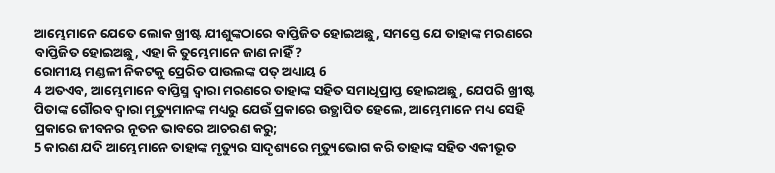ଆମ୍ଭେମାନେ ଯେତେ ଲୋକ ଖ୍ରୀଷ୍ଟ ଯୀଶୁଙ୍କଠାରେ ବାପ୍ତିଜିତ ହୋଇଅଛୁ, ସମସ୍ତେ ଯେ ତାହାଙ୍କ ମରଣରେ ବାପ୍ତିଜିତ ହୋଇଅଛୁ, ଏହା କି ତୁମ୍ଭେମାନେ ଜାଣ ନାହିଁ ?
ରୋମୀୟ ମଣ୍ଡଳୀ ନିକଟକୁ ପ୍ରେରିତ ପାଉଲଙ୍କ ପତ୍ ଅଧ୍ୟାୟ 6
4 ଅତଏବ, ଆମ୍ଭେମାନେ ବାପ୍ତିସ୍ମ ଦ୍ୱାରା ମରଣରେ ତାହାଙ୍କ ସହିତ ସମାଧିପ୍ରାପ୍ତ ହୋଇଅଛୁ, ଯେପରି ଖ୍ରୀଷ୍ଟ ପିତାଙ୍କ ଗୌରବ ଦ୍ୱାରା ମୃତ୍ୟୁମାନଙ୍କ ମଧ୍ୟରୁ ଯେଉଁ ପ୍ରକାରେ ଉତ୍ଥାପିତ ହେଲେ, ଆମ୍ଭେମାନେ ମଧ୍ୟ ସେହି ପ୍ରକାରେ ଜୀବନର ନୂତନ ଭାବରେ ଆଚରଣ କରୁ;
5 କାରଣ ଯଦି ଆମ୍ଭେମାନେ ତାହାଙ୍କ ମୃତ୍ୟୁର ସାଦୃଶ୍ୟରେ ମୃତ୍ୟୁଭୋଗ କରି ତାହାଙ୍କ ସହିତ ଏକୀଭୂତ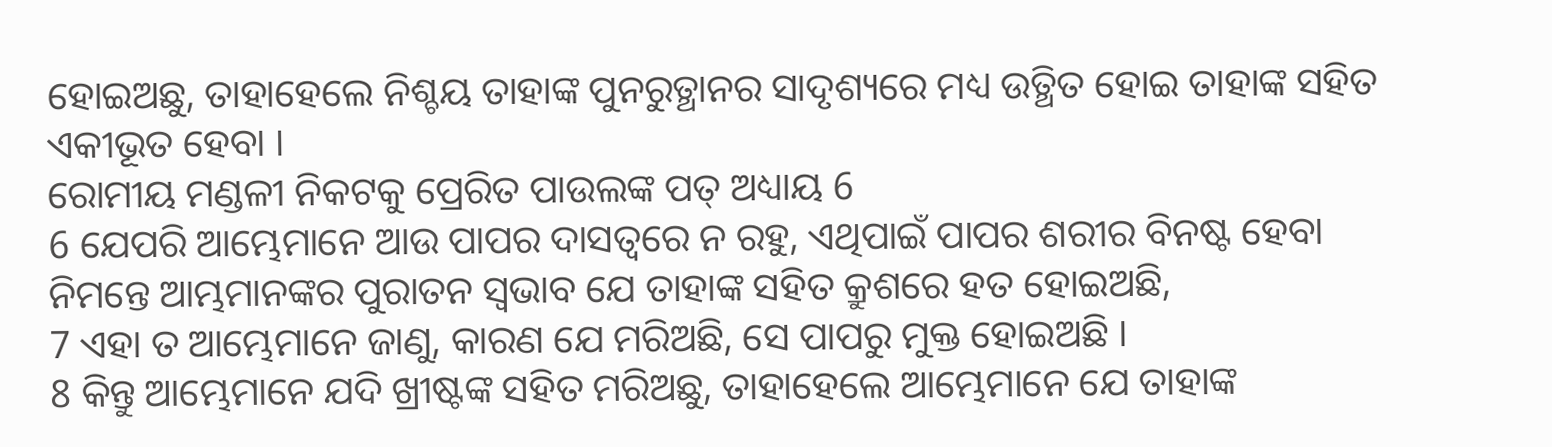ହୋଇଅଛୁ, ତାହାହେଲେ ନିଶ୍ଚୟ ତାହାଙ୍କ ପୁନରୁତ୍ଥାନର ସାଦୃଶ୍ୟରେ ମଧ୍ୟ ଉତ୍ଥିତ ହୋଇ ତାହାଙ୍କ ସହିତ ଏକୀଭୂତ ହେବା ।
ରୋମୀୟ ମଣ୍ଡଳୀ ନିକଟକୁ ପ୍ରେରିତ ପାଉଲଙ୍କ ପତ୍ ଅଧ୍ୟାୟ 6
6 ଯେପରି ଆମ୍ଭେମାନେ ଆଉ ପାପର ଦାସତ୍ୱରେ ନ ରହୁ, ଏଥିପାଇଁ ପାପର ଶରୀର ବିନଷ୍ଟ ହେବା ନିମନ୍ତେ ଆମ୍ଭମାନଙ୍କର ପୁରାତନ ସ୍ୱଭାବ ଯେ ତାହାଙ୍କ ସହିତ କ୍ରୁଶରେ ହତ ହୋଇଅଛି,
7 ଏହା ତ ଆମ୍ଭେମାନେ ଜାଣୁ, କାରଣ ଯେ ମରିଅଛି, ସେ ପାପରୁ ମୁକ୍ତ ହୋଇଅଛି ।
8 କିନ୍ତୁ ଆମ୍ଭେମାନେ ଯଦି ଖ୍ରୀଷ୍ଟଙ୍କ ସହିତ ମରିଅଛୁ, ତାହାହେଲେ ଆମ୍ଭେମାନେ ଯେ ତାହାଙ୍କ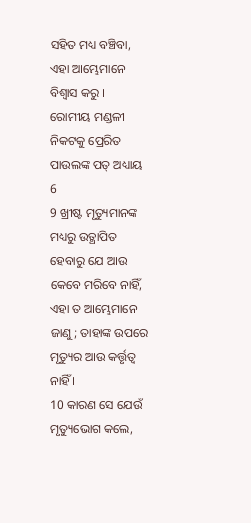ସହିତ ମଧ୍ୟ ବଞ୍ଚିବା, ଏହା ଆମ୍ଭେମାନେ ବିଶ୍ୱାସ କରୁ ।
ରୋମୀୟ ମଣ୍ଡଳୀ ନିକଟକୁ ପ୍ରେରିତ ପାଉଲଙ୍କ ପତ୍ ଅଧ୍ୟାୟ 6
9 ଖ୍ରୀଷ୍ଟ ମୃତ୍ୟୁମାନଙ୍କ ମଧ୍ୟରୁ ଉତ୍ଥାପିତ ହେବାରୁ ଯେ ଆଉ କେବେ ମରିବେ ନାହିଁ, ଏହା ତ ଆମ୍ଭେମାନେ ଜାଣୁ; ତାହାଙ୍କ ଉପରେ ମୃତ୍ୟୁର ଆଉ କର୍ତ୍ତୃତ୍ୱ ନାହିଁ ।
10 କାରଣ ସେ ଯେଉଁ ମୃତ୍ୟୁଭୋଗ କଲେ,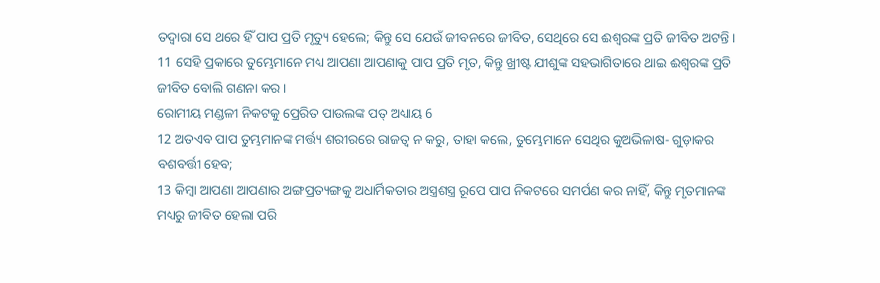ତଦ୍ୱାରା ସେ ଥରେ ହିଁ ପାପ ପ୍ରତି ମୃତ୍ୟୁ ହେଲେ; କିନ୍ତୁ ସେ ଯେଉଁ ଜୀବନରେ ଜୀବିତ, ସେଥିରେ ସେ ଈଶ୍ୱରଙ୍କ ପ୍ରତି ଜୀବିତ ଅଟନ୍ତି ।
11 ସେହି ପ୍ରକାରେ ତୁମ୍ଭେମାନେ ମଧ୍ୟ ଆପଣା ଆପଣାକୁ ପାପ ପ୍ରତି ମୃତ, କିନ୍ତୁ ଖ୍ରୀଷ୍ଟ ଯୀଶୁଙ୍କ ସହଭାଗିତାରେ ଥାଇ ଈଶ୍ୱରଙ୍କ ପ୍ରତି ଜୀବିତ ବୋଲି ଗଣନା କର ।
ରୋମୀୟ ମଣ୍ଡଳୀ ନିକଟକୁ ପ୍ରେରିତ ପାଉଲଙ୍କ ପତ୍ ଅଧ୍ୟାୟ 6
12 ଅତଏବ ପାପ ତୁମ୍ଭମାନଙ୍କ ମର୍ତ୍ତ୍ୟ ଶରୀରରେ ରାଜତ୍ୱ ନ କରୁ, ତାହା କଲେ, ତୁମ୍ଭେମାନେ ସେଥିର କୁଅଭିଳାଷ- ଗୁଡ଼ାକର ବଶବର୍ତ୍ତୀ ହେବ;
13 କିମ୍ବା ଆପଣା ଆପଣାର ଅଙ୍ଗପ୍ରତ୍ୟଙ୍ଗକୁ ଅଧାର୍ମିକତାର ଅସ୍ତ୍ରଶସ୍ତ୍ର ରୂପେ ପାପ ନିକଟରେ ସମର୍ପଣ କର ନାହିଁ, କିନ୍ତୁ ମୃତମାନଙ୍କ ମଧ୍ୟରୁ ଜୀବିତ ହେଲା ପରି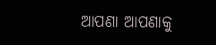ଆପଣା ଆପଣାକୁ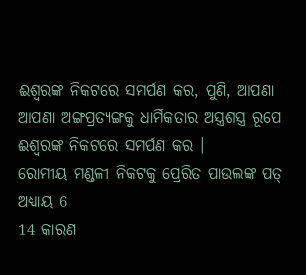ଈଶ୍ୱରଙ୍କ ନିକଟରେ ସମର୍ପଣ କର, ପୁଣି, ଆପଣା ଆପଣା ଅଙ୍ଗପ୍ରତ୍ୟଙ୍ଗକୁ ଧାର୍ମିକତାର ଅସ୍ତ୍ରଶସ୍ତ୍ର ରୂପେ ଈଶ୍ୱରଙ୍କ ନିକଟରେ ସମର୍ପଣ କର ।
ରୋମୀୟ ମଣ୍ଡଳୀ ନିକଟକୁ ପ୍ରେରିତ ପାଉଲଙ୍କ ପତ୍ ଅଧ୍ୟାୟ 6
14 କାରଣ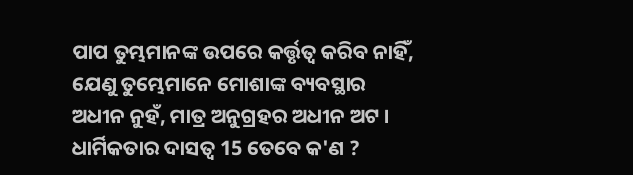ପାପ ତୁମ୍ଭମାନଙ୍କ ଉପରେ କର୍ତ୍ତୃତ୍ୱ କରିବ ନାହିଁ, ଯେଣୁ ତୁମ୍ଭେମାନେ ମୋଶାଙ୍କ ବ୍ୟବସ୍ଥାର ଅଧୀନ ନୁହଁ, ମାତ୍ର ଅନୁଗ୍ରହର ଅଧୀନ ଅଟ ।
ଧାର୍ମିକତାର ଦାସତ୍ୱ 15 ତେବେ କ'ଣ ?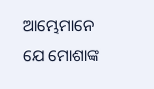ଆମ୍ଭେମାନେ ଯେ ମୋଶାଙ୍କ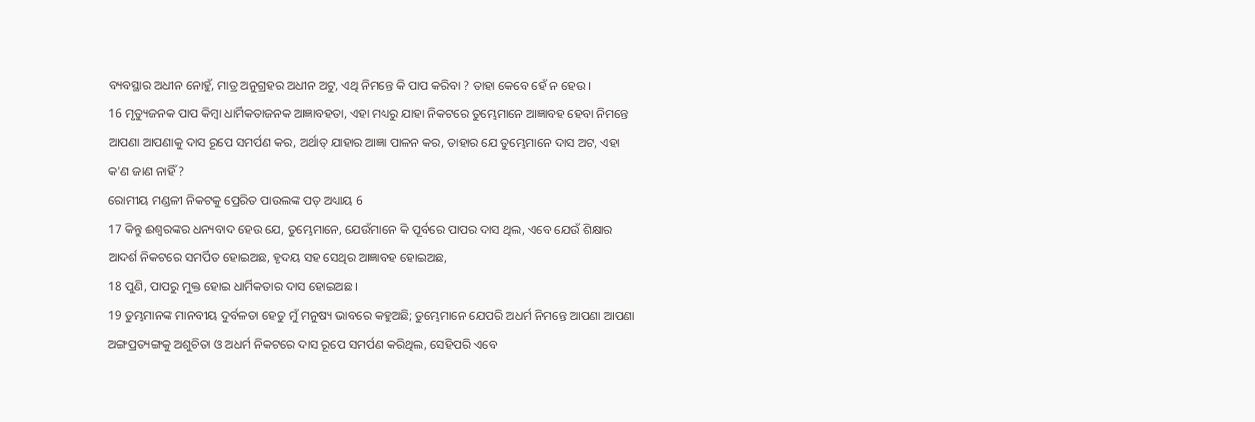ବ୍ୟବସ୍ଥାର ଅଧୀନ ନୋହୁଁ, ମାତ୍ର ଅନୁଗ୍ରହର ଅଧୀନ ଅଟୁ, ଏଥି ନିମନ୍ତେ କି ପାପ କରିବା ? ତାହା କେବେ ହେଁ ନ ହେଉ ।
16 ମୃତ୍ୟୁଜନକ ପାପ କିମ୍ବା ଧାର୍ମିକତାଜନକ ଆଜ୍ଞାବହତା, ଏହା ମଧ୍ୟରୁ ଯାହା ନିକଟରେ ତୁମ୍ଭେମାନେ ଆଜ୍ଞାବହ ହେବା ନିମନ୍ତେ ଆପଣା ଆପଣାକୁ ଦାସ ରୂପେ ସମର୍ପଣ କର, ଅର୍ଥାତ୍ ଯାହାର ଆଜ୍ଞା ପାଳନ କର, ତାହାର ଯେ ତୁମ୍ଭେମାନେ ଦାସ ଅଟ, ଏହା କ'ଣ ଜାଣ ନାହିଁ ?
ରୋମୀୟ ମଣ୍ଡଳୀ ନିକଟକୁ ପ୍ରେରିତ ପାଉଲଙ୍କ ପତ୍ ଅଧ୍ୟାୟ 6
17 କିନ୍ତୁ ଈଶ୍ୱରଙ୍କର ଧନ୍ୟବାଦ ହେଉ ଯେ, ତୁମ୍ଭେମାନେ, ଯେଉଁମାନେ କି ପୂର୍ବରେ ପାପର ଦାସ ଥିଲ, ଏବେ ଯେଉଁ ଶିକ୍ଷାର ଆଦର୍ଶ ନିକଟରେ ସମର୍ପିତ ହୋଇଅଛ, ହୃଦୟ ସହ ସେଥିର ଆଜ୍ଞାବହ ହୋଇଅଛ,
18 ପୁଣି, ପାପରୁ ମୁକ୍ତ ହୋଇ ଧାର୍ମିକତାର ଦାସ ହୋଇଅଛ ।
19 ତୁମ୍ଭମାନଙ୍କ ମାନବୀୟ ଦୁର୍ବଳତା ହେତୁ ମୁଁ ମନୁଷ୍ୟ ଭାବରେ କହୁଅଛି; ତୁମ୍ଭେମାନେ ଯେପରି ଅଧର୍ମ ନିମନ୍ତେ ଆପଣା ଆପଣା ଅଙ୍ଗପ୍ରତ୍ୟଙ୍ଗକୁ ଅଶୁଚିତା ଓ ଅଧର୍ମ ନିକଟରେ ଦାସ ରୂପେ ସମର୍ପଣ କରିଥିଲ, ସେହିପରି ଏବେ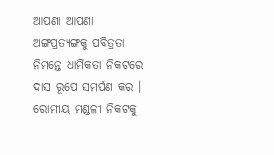ଆପଣା ଆପଣା ଅଙ୍ଗପ୍ରତ୍ୟଙ୍ଗକୁ ପବିତ୍ରତା ନିମନ୍ତେ ଧାର୍ମିକତା ନିକଟରେ ଦାସ ରୂପେ ସମର୍ପଣ କର ।
ରୋମୀୟ ମଣ୍ଡଳୀ ନିକଟକୁ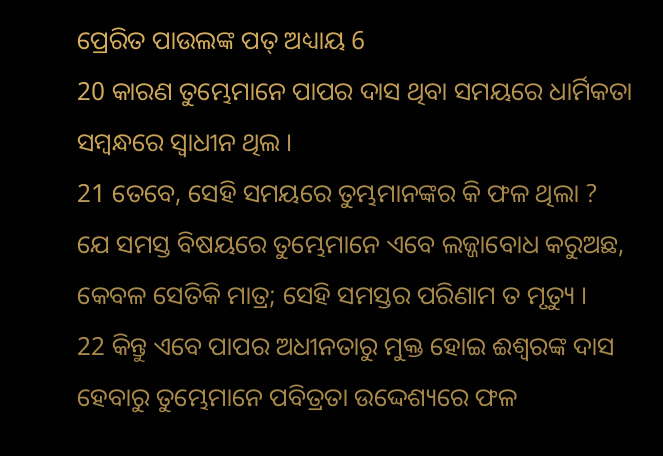ପ୍ରେରିତ ପାଉଲଙ୍କ ପତ୍ ଅଧ୍ୟାୟ 6
20 କାରଣ ତୁମ୍ଭେମାନେ ପାପର ଦାସ ଥିବା ସମୟରେ ଧାର୍ମିକତା ସମ୍ବନ୍ଧରେ ସ୍ୱାଧୀନ ଥିଲ ।
21 ତେବେ, ସେହି ସମୟରେ ତୁମ୍ଭମାନଙ୍କର କି ଫଳ ଥିଲା ? ଯେ ସମସ୍ତ ବିଷୟରେ ତୁମ୍ଭେମାନେ ଏବେ ଲଜ୍ଜାବୋଧ କରୁଅଛ, କେବଳ ସେତିକି ମାତ୍ର; ସେହି ସମସ୍ତର ପରିଣାମ ତ ମୃତ୍ୟୁ ।
22 କିନ୍ତୁ ଏବେ ପାପର ଅଧୀନତାରୁ ମୁକ୍ତ ହୋଇ ଈଶ୍ୱରଙ୍କ ଦାସ ହେବାରୁ ତୁମ୍ଭେମାନେ ପବିତ୍ରତା ଉଦ୍ଦେଶ୍ୟରେ ଫଳ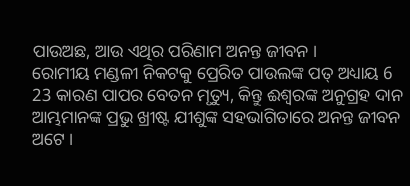ପାଉଅଛ, ଆଉ ଏଥିର ପରିଣାମ ଅନନ୍ତ ଜୀବନ ।
ରୋମୀୟ ମଣ୍ଡଳୀ ନିକଟକୁ ପ୍ରେରିତ ପାଉଲଙ୍କ ପତ୍ ଅଧ୍ୟାୟ 6
23 କାରଣ ପାପର ବେତନ ମୃତ୍ୟୁ, କିନ୍ତୁ ଈଶ୍ୱରଙ୍କ ଅନୁଗ୍ରହ ଦାନ ଆମ୍ଭମାନଙ୍କ ପ୍ରଭୁ ଖ୍ରୀଷ୍ଟ ଯୀଶୁଙ୍କ ସହଭାଗିତାରେ ଅନନ୍ତ ଜୀବନ ଅଟେ ।